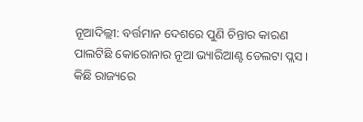ନୂଆଦିଲ୍ଲୀ: ବର୍ତ୍ତମାନ ଦେଶରେ ପୁଣି ଚିନ୍ତାର କାରଣ ପାଲଟିଛି କୋରୋନାର ନୂଆ ଭ୍ୟାରିଆଣ୍ଟ ଡେଲଟା ପ୍ଲସ । କିଛି ରାଜ୍ୟରେ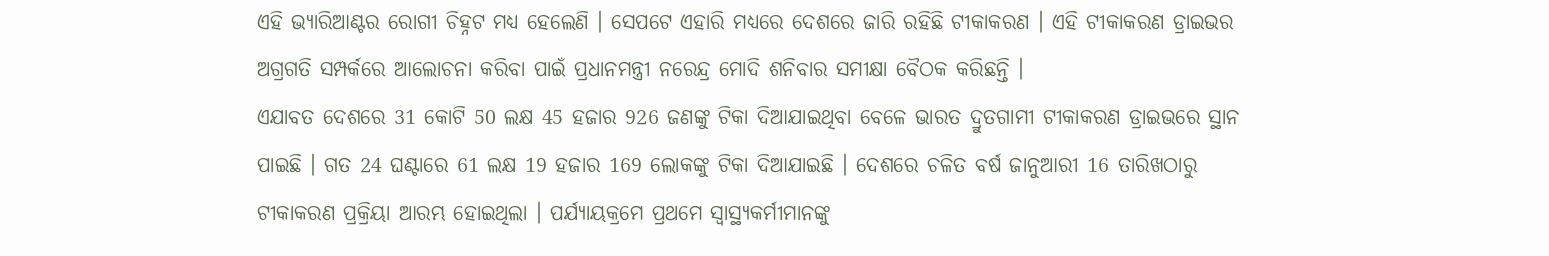ଏହି ଭ୍ୟାରିଆଣ୍ଟର ରୋଗୀ ଚିହ୍ନଟ ମଧ୍ୟ ହେଲେଣି । ସେପଟେ ଏହାରି ମଧ୍ୟରେ ଦେଶରେ ଜାରି ରହିଛି ଟୀକାକରଣ । ଏହି ଟୀକାକରଣ ଡ୍ରାଇଭର ଅଗ୍ରଗତି ସମ୍ପର୍କରେ ଆଲୋଚନା କରିବା ପାଇଁ ପ୍ରଧାନମନ୍ତ୍ରୀ ନରେନ୍ଦ୍ର ମୋଦି ଶନିବାର ସମୀକ୍ଷା ବୈଠକ କରିଛନ୍ତି ।
ଏଯାବତ ଦେଶରେ 31 କୋଟି 50 ଲକ୍ଷ 45 ହଜାର 926 ଜଣଙ୍କୁ ଟିକା ଦିଆଯାଇଥିବା ବେଳେ ଭାରତ ଦ୍ରୁତଗାମୀ ଟୀକାକରଣ ଡ୍ରାଇଭରେ ସ୍ଥାନ ପାଇଛି । ଗତ 24 ଘଣ୍ଟାରେ 61 ଲକ୍ଷ 19 ହଜାର 169 ଲୋକଙ୍କୁ ଟିକା ଦିଆଯାଇଛି । ଦେଶରେ ଚଳିତ ବର୍ଷ ଜାନୁଆରୀ 16 ତାରିଖଠାରୁ ଟୀକାକରଣ ପ୍ରକ୍ରିୟା ଆରମ୍ଭ ହୋଇଥିଲା । ପର୍ଯ୍ୟାୟକ୍ରମେ ପ୍ରଥମେ ସ୍ବାସ୍ଥ୍ୟକର୍ମୀମାନଙ୍କୁ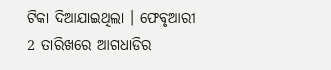ଟିକା ଦିଆଯାଇଥିଲା । ଫେବୃଆରୀ 2 ତାରିଖରେ ଆଗଧାଡିର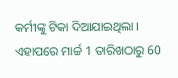କର୍ମୀଙ୍କୁ ଟିକା ଦିଆଯାଇଥିଲା । ଏହାପରେ ମାର୍ଚ୍ଚ 1 ତାରିଖଠାରୁ 60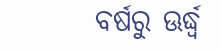ବର୍ଷରୁ ଊର୍ଦ୍ଧ୍ବ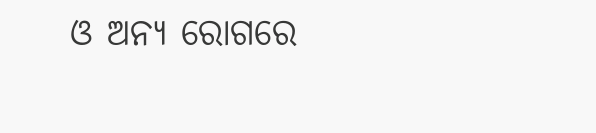ଓ ଅନ୍ୟ ରୋଗରେ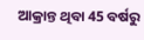ଆକ୍ରାନ୍ତ ଥିବା 45 ବର୍ଷରୁ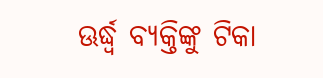ଊର୍ଦ୍ଧ୍ବ ବ୍ୟକ୍ତିଙ୍କୁ ଟିକା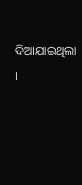ଦିଆଯାଇଥିଲା ।